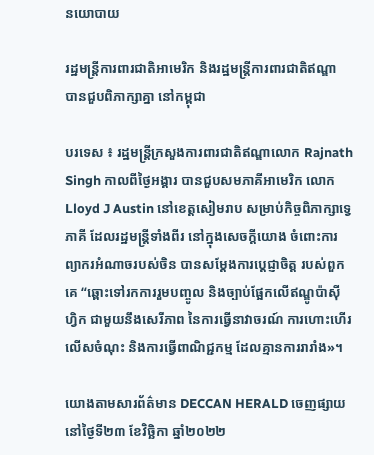នយោបាយ

រដ្ឋមន្រ្តីការពារជាតិអាមេរិក និងរដ្ឋមន្រ្តីការពារជាតិឥណ្ឌា បានជួបពិភាក្សាគ្នា នៅកម្ពុជា

បរទេស ៖ រដ្ឋមន្ត្រីក្រសួងការពារជាតិឥណ្ឌាលោក Rajnath Singh កាលពីថ្ងៃអង្គារ បានជួបសមភាគីអាមេរិក លោក Lloyd J Austin នៅខេត្តសៀមរាប សម្រាប់កិច្ចពិភាក្សាទ្វេភាគី ដែលរដ្ឋមន្ត្រីទាំងពីរ នៅក្នុងសេចក្តីយោង ចំពោះការព្យាករអំណាចរបស់ចិន បានសម្តែងការប្តេជ្ញាចិត្ត របស់ពួកគេ “ឆ្ពោះទៅរកការរួមបញ្ចូល និងច្បាប់ផ្អែកលើឥណ្ឌូប៉ាស៊ីហ្វិក ជាមួយនឹងសេរីភាព នៃការធ្វើនាវាចរណ៍ ការហោះហើរលើសចំណុះ និងការធ្វើពាណិជ្ជកម្ម ដែលគ្មានការរារាំង»។

យោងតាមសារព័ត៌មាន DECCAN HERALD ចេញផ្សាយនៅថ្ងៃទី២៣ ខែវិច្ឆិកា ឆ្នាំ២០២២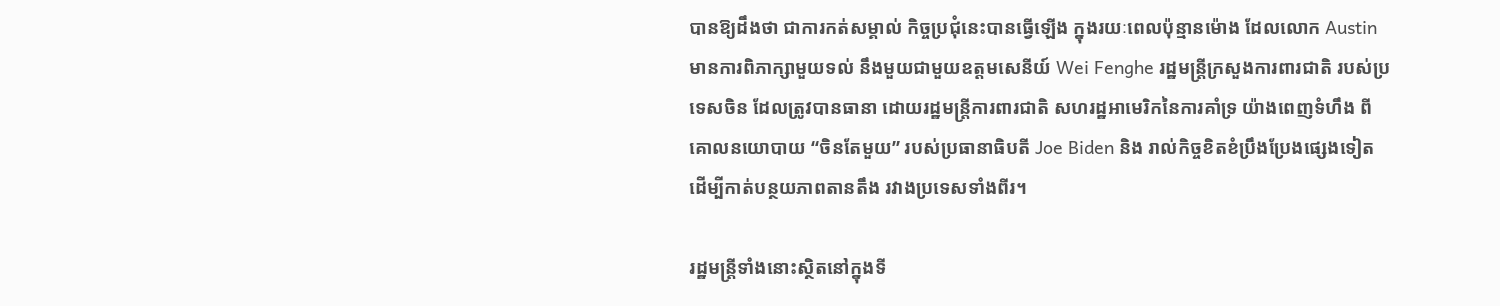បានឱ្យដឹងថា ជាការកត់សម្គាល់ កិច្ចប្រជុំនេះបានធ្វើឡើង ក្នុងរយៈពេលប៉ុន្មានម៉ោង ដែលលោក Austin មានការពិភាក្សាមួយទល់ នឹងមួយជាមួយឧត្តមសេនីយ៍ Wei Fenghe រដ្ឋមន្ត្រីក្រសួងការពារជាតិ របស់ប្រទេសចិន ដែលត្រូវបានធានា ដោយរដ្ឋមន្ត្រីការពារជាតិ សហរដ្ឋអាមេរិកនៃការគាំទ្រ យ៉ាងពេញទំហឹង ពីគោលនយោបាយ “ចិនតែមួយ” របស់ប្រធានាធិបតី Joe Biden និង រាល់កិច្ចខិតខំប្រឹងប្រែងផ្សេងទៀត ដើម្បីកាត់បន្ថយភាពតានតឹង រវាងប្រទេសទាំងពីរ។

រដ្ឋមន្ត្រីទាំងនោះស្ថិតនៅក្នុងទី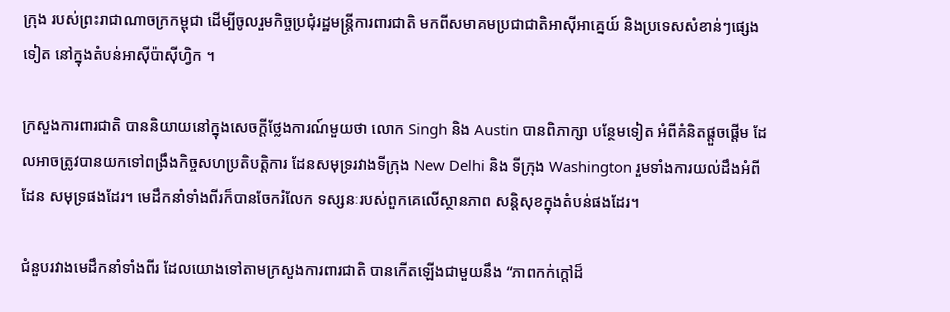ក្រុង របស់ព្រះរាជាណាចក្រកម្ពុជា ដើម្បីចូលរួមកិច្ចប្រជុំរដ្ឋមន្ត្រីការពារជាតិ មកពីសមាគមប្រជាជាតិអាស៊ីអាគ្នេយ៍ និងប្រទេសសំខាន់ៗផ្សេងទៀត នៅក្នុងតំបន់អាស៊ីប៉ាស៊ីហ្វិក ។

ក្រសួងការពារជាតិ បាននិយាយនៅក្នុងសេចក្តីថ្លែងការណ៍មួយថា លោក Singh និង Austin បានពិភាក្សា បន្ថែមទៀត អំពីគំនិតផ្តួចផ្តើម ដែលអាចត្រូវបានយកទៅពង្រឹងកិច្ចសហប្រតិបត្តិការ ដែនសមុទ្ររវាងទីក្រុង New Delhi និង ទីក្រុង Washington រួមទាំងការយល់ដឹងអំពីដែន សមុទ្រផងដែរ។ មេដឹកនាំទាំងពីរក៏បានចែករំលែក ទស្សនៈរបស់ពួកគេលើស្ថានភាព សន្តិសុខក្នុងតំបន់ផងដែរ។

ជំនួបរវាងមេដឹកនាំទាំងពីរ ដែលយោងទៅតាមក្រសួងការពារជាតិ បានកើតឡើងជាមួយនឹង “ភាពកក់ក្តៅដ៏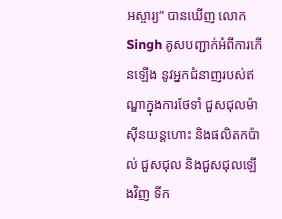អស្ចារ្យ” បានឃើញ លោក Singh គូសបញ្ជាក់អំពីការកើនឡើង នូវអ្នកជំនាញរបស់ឥណ្ឌាក្នុងការថែទាំ ជួសជុលម៉ាស៊ីនយន្តហោះ និងផលិតកប៉ាល់ ជួសជុល និងជួសជុលឡើងវិញ ទីក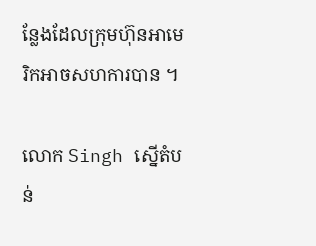ន្លែងដែលក្រុមហ៊ុនអាមេរិកអាចសហការបាន ។

លោក Singh ស្នើតំបន់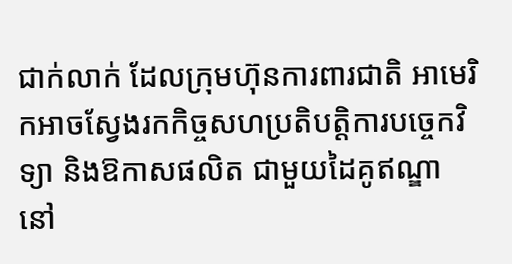ជាក់លាក់ ដែលក្រុមហ៊ុនការពារជាតិ អាមេរិកអាចស្វែងរកកិច្ចសហប្រតិបត្តិការបច្ចេកវិទ្យា និងឱកាសផលិត ជាមួយដៃគូឥណ្ឌា នៅ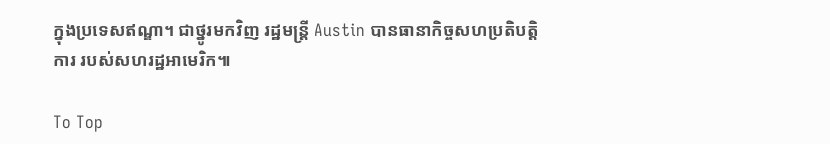ក្នុងប្រទេសឥណ្ឌា។ ជាថ្នូរមកវិញ រដ្ឋមន្ត្រី Austin បានធានាកិច្ចសហប្រតិបត្តិការ របស់សហរដ្ឋអាមេរិក៕

To Top